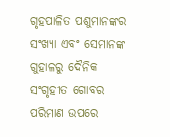ଗୃହପାଳିତ ପଶୁମାନଙ୍କର ସଂଖ୍ୟା ଏବଂ ସେମାନଙ୍କ ଗୁହାଳରୁ ଦୈନିକ ସଂଗୃହୀତ ଗୋବର ପରିମାଣ ଉପରେ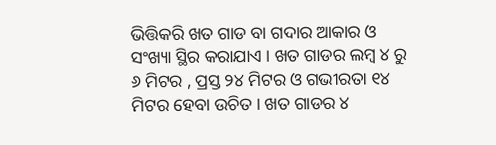ଭିତ୍ତିକରି ଖତ ଗାଡ ବା ଗଦାର ଆକାର ଓ ସଂଖ୍ୟା ସ୍ଥିର କରାଯାଏ । ଖତ ଗାଡର ଲମ୍ବ ୪ ରୁ ୬ ମିଟର , ପ୍ରସ୍ତ ୨୪ ମିଟର ଓ ଗଭୀରତା ୧୪ ମିଟର ହେବା ଉଚିତ । ଖତ ଗାଡର ୪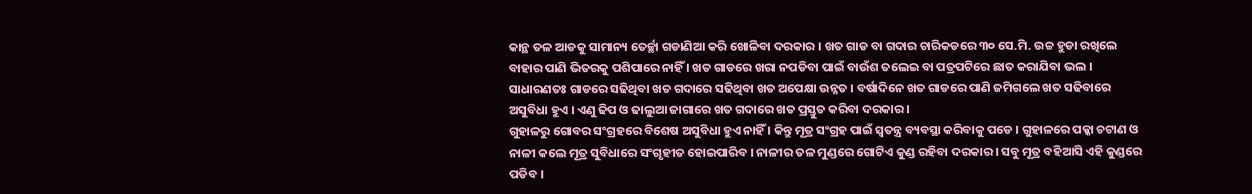କାନ୍ଥ ତଳ ଆଡକୁ ସାମାନ୍ୟ ତେର୍ଚ୍ଛା ଗଡାଣିଆ କରି ଖୋଳିବା ଦରକାର । ଖତ ଗାଡ ବା ଗଦାର ଚାରିକଡରେ ୩୦ ସେ.ମି. ଉଚ୍ଚ ହୁଡା ରଖିଲେ ବାହାର ପାଣି ଭିତରକୁ ପଶିପାରେ ନାହିଁ । ଖତ ଗାଡରେ ଖରା ନପଡିବା ପାଇଁ ବାଉଁଶ ତଲେଇ ବା ପତ୍ରପଟିରେ ଛାତ କରାଯିବା ଭଲ । ସାଧାରଣତଃ ଗାଡରେ ସଢିଥିବା ଖତ ଗଦାରେ ସଢିଥିବା ଖତ ଅପେକ୍ଷା ଉନ୍ନତ । ବର୍ଷାଦିନେ ଖତ ଗାଡରେ ପାଣି ଜମିଗଲେ ଖତ ସଢିବାରେ ଅସୁବିଧା ହୁଏ । ଏଣୁ ଢିପ ଓ ଢାଲୁଆ ଜାଗାରେ ଖତ ଗଦାରେ ଖତ ପ୍ରସ୍ତୁତ କରିବା ଦରକାର ।
ଗୁହାଳରୁ ଗୋବର ସଂଗ୍ରହରେ ବିଶେଷ ଅସୁବିଧା ହୁଏ ନାହିଁ । କିନ୍ତୁ ମୂତ୍ର ସଂଗ୍ରହ ପାଇଁ ସ୍ଵତନ୍ତ୍ର ବ୍ୟବସ୍ଥା କରିବାକୁ ପଡେ । ଗୁହାଳରେ ପକ୍କା ଚଟାଣ ଓ ନାଳୀ କଲେ ମୂତ୍ର ସୁବିଧାରେ ସଂଗୃହୀତ ହୋଇପାରିବ । ନାଳୀର ତଳ ମୁଣ୍ଡରେ ଗୋଟିଏ କୁଣ୍ଡ ରହିବା ଦରକାର । ସବୁ ମୂତ୍ର ବହିଆସି ଏହି କୁଣ୍ଡରେ ପଡିବ ।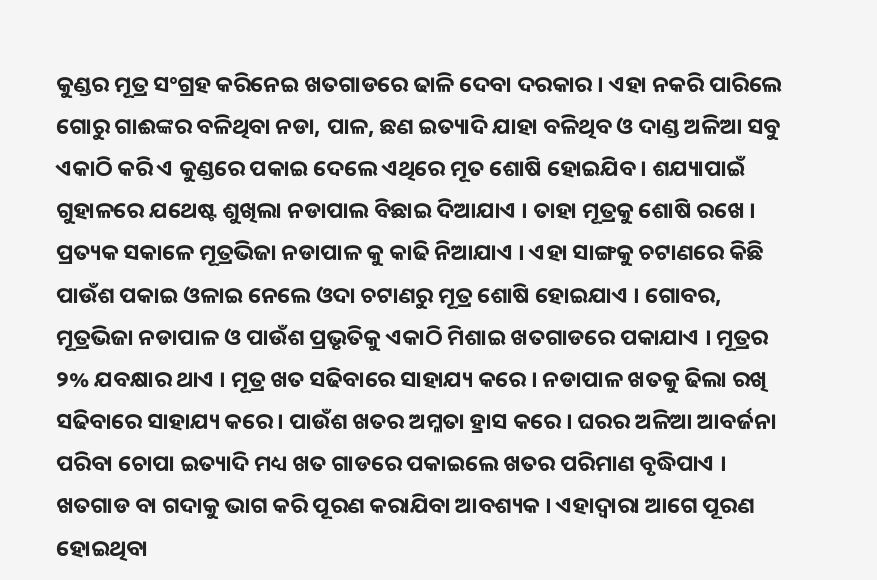କୁଣ୍ଡର ମୂତ୍ର ସଂଗ୍ରହ କରିନେଇ ଖତଗାଡରେ ଢାଳି ଦେବା ଦରକାର । ଏହା ନକରି ପାରିଲେ ଗୋରୁ ଗାଈଙ୍କର ବଳିଥିବା ନଡା, ପାଳ, ଛଣ ଇତ୍ୟାଦି ଯାହା ବଳିଥିବ ଓ ଦାଣ୍ଡ ଅଳିଆ ସବୁ ଏକାଠି କରି ଏ କୁଣ୍ଡରେ ପକାଇ ଦେଲେ ଏଥିରେ ମୂତ ଶୋଷି ହୋଇଯିବ । ଶଯ୍ୟାପାଇଁ ଗୁହାଳରେ ଯଥେଷ୍ଟ ଶୁଖିଲା ନଡାପାଲ ବିଛାଇ ଦିଆଯାଏ । ତାହା ମୂତ୍ରକୁ ଶୋଷି ରଖେ । ପ୍ରତ୍ୟକ ସକାଳେ ମୂତ୍ରଭିଜା ନଡାପାଳ କୁ କାଢି ନିଆଯାଏ । ଏହା ସାଙ୍ଗକୁ ଚଟାଣରେ କିଛି ପାଉଁଶ ପକାଇ ଓଳାଇ ନେଲେ ଓଦା ଚଟାଣରୁ ମୂତ୍ର ଶୋଷି ହୋଇଯାଏ । ଗୋବର, ମୂତ୍ରଭିଜା ନଡାପାଳ ଓ ପାଉଁଶ ପ୍ରଭୃତିକୁ ଏକାଠି ମିଶାଇ ଖତଗାଡରେ ପକାଯାଏ । ମୂତ୍ରର ୨% ଯବକ୍ଷାର ଥାଏ । ମୂତ୍ର ଖତ ସଢିବାରେ ସାହାଯ୍ୟ କରେ । ନଡାପାଳ ଖତକୁ ଢିଲା ରଖି ସଢିବାରେ ସାହାଯ୍ୟ କରେ । ପାଉଁଶ ଖତର ଅମ୍ଳତା ହ୍ରାସ କରେ । ଘରର ଅଳିଆ ଆବର୍ଜନା ପରିବା ଚୋପା ଇତ୍ୟାଦି ମଧ୍ୟ ଖତ ଗାଡରେ ପକାଇଲେ ଖତର ପରିମାଣ ବୃଦ୍ଧିପାଏ ।
ଖତଗାଡ ବା ଗଦାକୁ ଭାଗ କରି ପୂରଣ କରାଯିବା ଆବଶ୍ୟକ । ଏହାଦ୍ଵାରା ଆଗେ ପୂରଣ ହୋଇଥିବା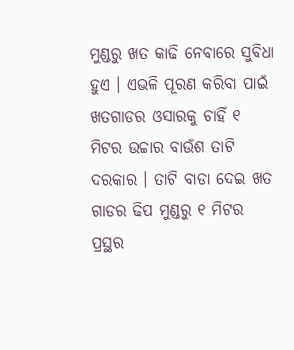ମୁଣ୍ଡରୁ ଖତ କାଢି ନେବାରେ ସୁବିଧା ହୁଏ । ଏଭଳି ପୂରଣ କରିବା ପାଇଁ ଖତଗାଡର ଓସାରକୁ ଚାହିଁ ୧ ମିଟର ଉଚ୍ଚାର ବାଉଁଶ ତାଟି ଦରକାର । ତାଟି ବାଡା ଦେଇ ଖତ ଗାଡର ଢିପ ମୁଣ୍ଡରୁ ୧ ମିଟର ପ୍ରସ୍ଥର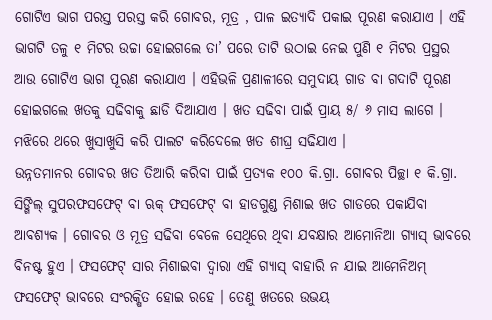ଗୋଟିଏ ଭାଗ ପରସ୍ତ ପରସ୍ତ କରି ଗୋବର, ମୂତ୍ର , ପାଳ ଇତ୍ୟାଦି ପକାଇ ପୂରଣ କରାଯାଏ । ଏହି ଭାଗଟି ତଳୁ ୧ ମିଟର ଉଚ୍ଚା ହୋଇଗଲେ ତା’ ପରେ ତାଟି ଉଠାଇ ନେଇ ପୁଣି ୧ ମିଟର ପ୍ରସ୍ଥର ଆଉ ଗୋଟିଏ ଭାଗ ପୂରଣ କରାଯାଏ । ଏହିଭଳି ପ୍ରଣାଳୀରେ ସମୁଦାୟ ଗାଡ ବା ଗଦାଟି ପୂରଣ ହୋଇଗଲେ ଖତକୁ ସଢିବାକୁ ଛାଡି ଦିଆଯାଏ । ଖତ ସଢିବା ପାଇଁ ପ୍ରାୟ ୫/ ୬ ମାସ ଲାଗେ । ମଝିରେ ଥରେ ଖୁସାଖୁସି କରି ପାଲଟ କରିଦେଲେ ଖତ ଶୀଘ୍ର ସଢିଯାଏ ।
ଉନ୍ନତମାନର ଗୋବର ଖତ ତିଆରି କରିବା ପାଇଁ ପ୍ରତ୍ୟକ ୧୦୦ କି.ଗ୍ରା. ଗୋବର ପିଚ୍ଛା ୧ କି.ଗ୍ରା. ସିଙ୍ଗିଲ୍ ସୁପରଫସଫେଟ୍ ବା ଋକ୍ ଫସଫେଟ୍ ବା ହାଡଗୁଣ୍ଡ ମିଶାଇ ଖତ ଗାଡରେ ପକାଯିବା ଆବଶ୍ୟକ । ଗୋବର ଓ ମୂତ୍ର ସଢିବା ବେଳେ ସେଥିରେ ଥିବା ଯବକ୍ଷାର ଆମୋନିଆ ଗ୍ୟାସ୍ ଭାବରେ ବିନଷ୍ଟ ହୁଏ । ଫସଫେଟ୍ ସାର ମିଶାଇବା ଦ୍ଵାରା ଏହି ଗ୍ୟାସ୍ ବାହାରି ନ ଯାଇ ଆମେନିଅମ୍ ଫସଫେଟ୍ ଭାବରେ ସଂରକ୍ଷିତ ହୋଇ ରହେ । ତେଣୁ ଖତରେ ଉଭୟ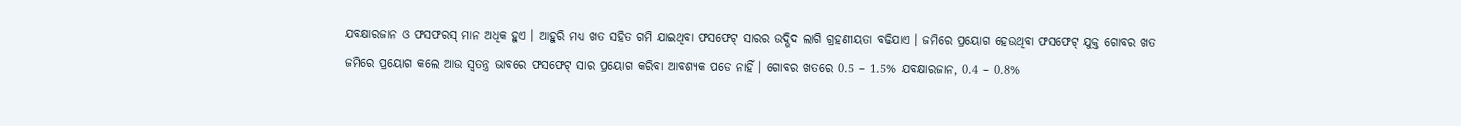ଯବକ୍ଷାରଜାନ ଓ ଫସଫରସ୍ ମାନ ଅଧିକ ହୁଏ । ଆହୁରି ମଧ୍ୟ ଖତ ସହିତ ଗମି ଯାଇଥିବା ଫସଫେଟ୍ ସାରର ଉଦ୍ଭିଦ ଲାଗି ଗ୍ରହଣୀୟତା ବଢିଯାଏ । ଜମିରେ ପ୍ରୟୋଗ ହେଉଥିବା ଫସଫେଟ୍ ଯୁକ୍ତ ଗୋବର ଖତ ଜମିରେ ପ୍ରୟୋଗ କଲେ ଆଉ ସ୍ଵତନ୍ତ୍ର ଭାବରେ ଫସଫେଟ୍ ସାର ପ୍ରୟୋଗ କରିବା ଆବଶ୍ୟକ ପଡେ ନାହିଁ । ଗୋବର ଖତରେ 0.5 – 1.5% ଯବକ୍ଷାରଜାନ, 0.4 – 0.8%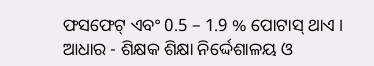ଫସଫେଟ୍ ଏବଂ 0.5 – 1.9 % ପୋଟାସ୍ ଥାଏ ।
ଆଧାର - ଶିକ୍ଷକ ଶିକ୍ଷା ନିର୍ଦ୍ଦେଶାଳୟ ଓ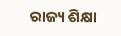ରାଜ୍ୟ ଶିକ୍ଷା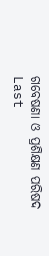ଗବେଷଣା ଓ ପ୍ରଶିକ୍ଷଣ ପରିଷଦ
Last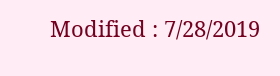Modified : 7/28/2019